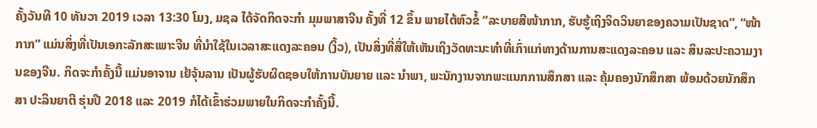ຄັ້ງວັນທີ 10 ທັນວາ 2019 ເວລາ 13:30 ໂມງ, ມຊລ ໄດ້ຈັດກິດຈະກໍາ ມຸມພາສາຈີນ ຄັ້ງທີ່ 12 ຂຶ້ນ ພາຍໄຕ້ຫົວຂໍ້ “ລະບາຍສີໜ້າກາກ, ຮັບຮູ້ເຖິງຈິດວິນຍາຂອງຄວາມເປັນຊາດ”, “ໜ້າກາກ” ແມ່ນສິ່ງທີ່ເປັນເອກະລັກສະເພາະຈີນ ທີ່ນໍາໃຊ້ໃນເວລາສະແດງລະຄອນ (ງິ້ວ), ເປັນສິ່ງທີ່ສື່ໃຫ້ເຫັນເຖິງວັດທະນະທໍາທີ່ເກົ່າແກ່ທາງດ້ານການສະແດງລະຄອນ ແລະ ສິນລະປະຄວາມງານຂອງຈີນ. ກິດຈະກໍາຄັ້ງນີ້ ແມ່ນອາຈານ ເຢ້ຈຸ້ນລານ ເປັນຜູ້ຮັບຜິດຊອບໃຫ້ການບັນຍາຍ ແລະ ນໍາພາ, ພະນັກງານຈາກພະແນກການສຶກສາ ແລະ ຄຸ້ມຄອງນັກສຶກສາ ພ້ອມດ້ວຍນັກສຶກສາ ປະລິນຍາຕີ ຮຸ່ນປີ 2018 ແລະ 2019 ກໍໄດ້ເຂົ້າຮ່ວມພາຍໃນກິດຈະກໍາຄັ້ງນີ້.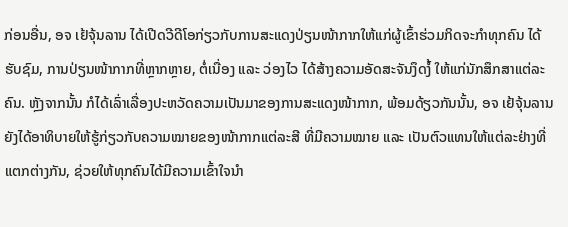ກ່ອນອື່ນ, ອຈ ເຢ້ຈຸ້ນລານ ໄດ້ເປີດວີດີໂອກ່ຽວກັບການສະແດງປ່ຽນໜ້າກາກໃຫ້ແກ່ຜູ້ເຂົ້າຮ່ວມກິດຈະກໍາທຸກຄົນ ໄດ້ຮັບຊົມ, ການປ່ຽນໜ້າກາກທີ່ຫຼາກຫຼາຍ, ຕໍ່ເນື່ອງ ແລະ ວ່ອງໄວ ໄດ້ສ້າງຄວາມອັດສະຈັນງຶດງໍ້ ໃຫ້ແກ່ນັກສຶກສາແຕ່ລະຄົນ. ຫຼັງຈາກນັ້ນ ກໍໄດ້ເລົ່າເລື່ອງປະຫວັດຄວາມເປັນມາຂອງການສະແດງໜ້າກາກ, ພ້ອມດ້ຽວກັນນັ້ນ, ອຈ ເຢ້ຈຸ້ນລານ ຍັງໄດ້ອາທິບາຍໃຫ້ຮູ້ກ່ຽວກັບຄວາມໝາຍຂອງໜ້າກາກແຕ່ລະສີ ທີ່ມີຄວາມໝາຍ ແລະ ເປັນຕົວແທນໃຫ້ແຕ່ລະຢ່າງທີ່ແຕກຕ່າງກັນ, ຊ່ວຍໃຫ້ທຸກຄົນໄດ້ມີຄວາມເຂົ້າໃຈນໍາ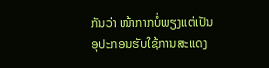ກັນວ່າ ໜ້າກາກບໍ່ພຽງແຕ່ເປັນອຸປະກອນຮັບໃຊ້ການສະແດງ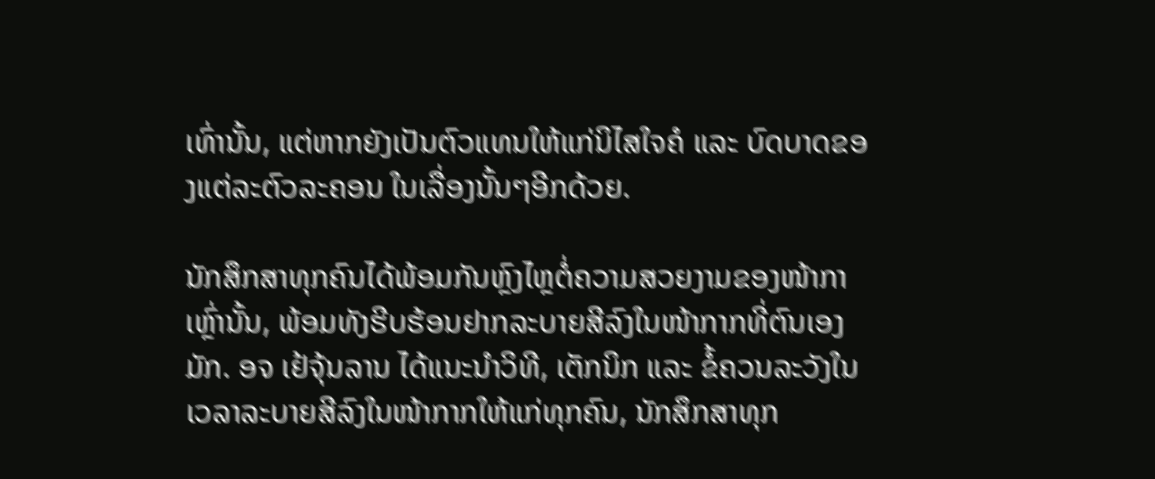ເທົ່ານັ້ນ, ແຕ່ຫາກຍັງເປັນຕົວແທນໃຫ້ແກ່ນິໄສໃຈຄໍ ແລະ ບົດບາດຂອງແຕ່ລະຕົວລະຄອນ ໃນເລື່ອງນັ້ນໆອີກດ້ວຍ.

ນັກສຶກສາທຸກຄົນໄດ້ພ້ອມກັນຫຼົງໄຫຼຕໍ່ຄວາມສວຍງາມຂອງໜ້າກາເຫຼົ່ານັ້ນ, ພ້ອມທັງຮີບຮ້ອນຢາກລະບາຍສີລົງໃນໜ້າກາກທີ່ຕົນເອງມັກ. ອຈ ເຢ້ຈຸ້ນລານ ໄດ້ແນະນໍາວິທີ, ເຕັກນິກ ແລະ ຂໍ້ຄວນລະວັງໃນເວລາລະບາຍສີລົງໃນໜ້າກາກໃຫ້ແກ່ທຸກຄົນ, ນັກສຶກສາທຸກ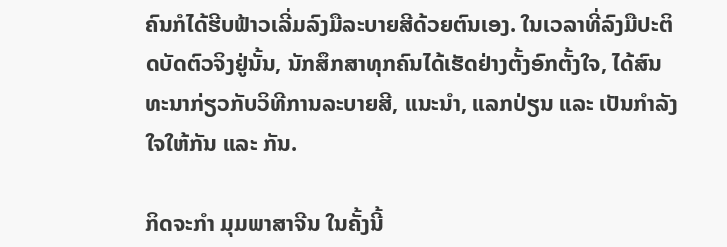ຄົນກໍໄດ້ຮີບຟ້າວເລີ່ມລົງມືລະບາຍສີດ້ວຍຕົນເອງ. ໃນເວລາທີ່ລົງມືປະຕິດບັດຕົວຈິງຢູ່ນັ້ນ, ນັກສຶກສາທຸກຄົນໄດ້ເຮັດຢ່າງຕັ້ງອົກຕັ້ງໃຈ, ໄດ້ສົນທະນາກ່ຽວກັບວິທີການລະບາຍສີ, ແນະນໍາ, ແລກປ່ຽນ ແລະ ເປັນກໍາລັງໃຈໃຫ້ກັນ ແລະ ກັນ.

ກິດຈະກໍາ ມຸມພາສາຈີນ ໃນຄັ້ງນີ້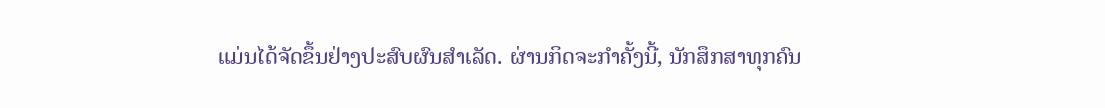ແມ່ນໄດ້ຈັດຂຶ້ນຢ່າງປະສົບຜົນສໍາເລັດ. ຜ່ານກິດຈະກໍາຄັ້ງນີ້, ນັກສຶກສາທຸກຄົນ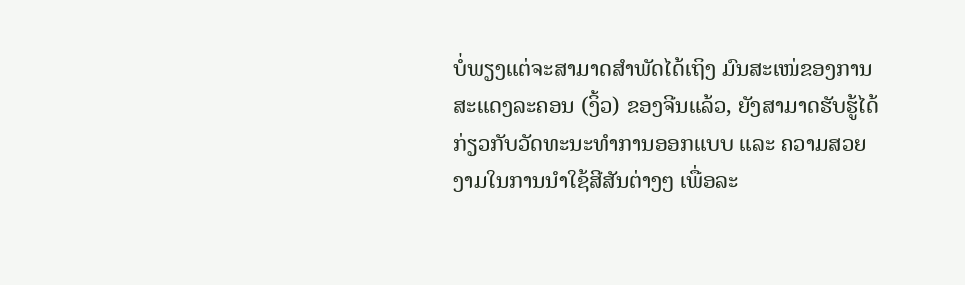ບໍ່ພຽງແຕ່ຈະສາມາດສໍາພັດໄດ້ເຖິງ ມົນສະເໜ່ຂອງການສະແດງລະຄອນ (ງິ້ວ) ຂອງຈີນແລ້ວ, ຍັງສາມາດຮັບຮູ້ໄດ້ ກ່ຽວກັບວັດທະນະທໍາການອອກແບບ ແລະ ຄວາມສວຍງາມໃນການນໍາໃຊ້ສີສັນຕ່າງໆ ເພື່ອລະ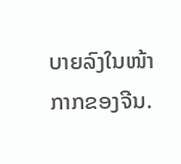ບາຍລົງໃນໜ້າກາກຂອງຈີນ.